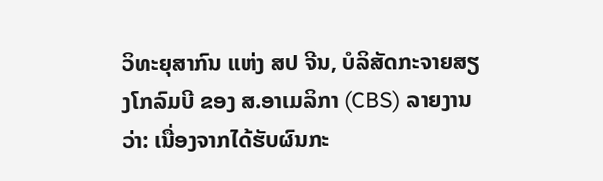ວິທະຍຸສາກົນ ແຫ່ງ ສປ ຈີນ, ບໍລິສັດກະຈາຍສຽງໂກລົມບີ ຂອງ ສ.ອາເມລິກາ (CBS) ລາຍງານວ່າ: ເນື່ອງຈາກໄດ້ຮັບຜົນກະ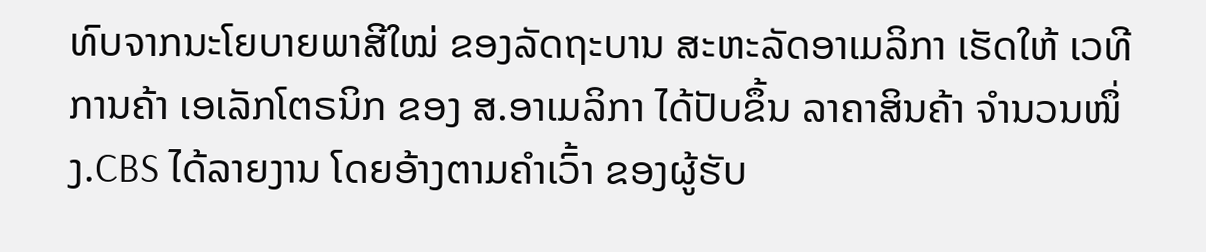ທົບຈາກນະໂຍບາຍພາສີໃໝ່ ຂອງລັດຖະບານ ສະຫະລັດອາເມລິກາ ເຮັດໃຫ້ ເວທີການຄ້າ ເອເລັກໂຕຣນິກ ຂອງ ສ.ອາເມລິກາ ໄດ້ປັບຂຶ້ນ ລາຄາສິນຄ້າ ຈໍານວນໜຶ່ງ.CBS ໄດ້ລາຍງານ ໂດຍອ້າງຕາມຄໍາເວົ້າ ຂອງຜູ້ຮັບ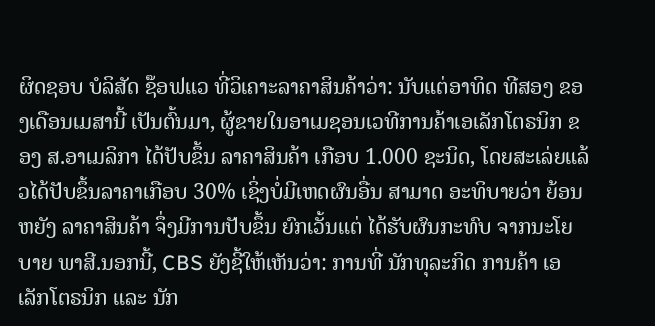ຜິດຊອບ ບໍລິສັດ ຊ໊ອຟແວ ທີ່ວິເຄາະລາຄາສິນຄ້າວ່າ: ນັບແຕ່ອາທິດ ທີສອງ ຂອງເດືອນເມສານີ້ ເປັນຕົ້ນມາ, ຜູ້ຂາຍໃນອາເມຊອນເວທີການຄ້າເອເລັກໂຕຣນິກ ຂອງ ສ.ອາເມລິກາ ໄດ້ປັບຂຶ້ນ ລາຄາສິນຄ້າ ເກືອບ 1.000 ຊະນິດ, ໂດຍສະເລ່ຍແລ້ວໄດ້ປັບຂຶ້ນລາຄາເກືອບ 30% ເຊິ່ງບໍ່ມີເຫດຜົນອື່ນ ສາມາດ ອະທິບາຍວ່າ ຍ້ອນຫຍັງ ລາຄາສິນຄ້າ ຈຶ່ງມີການປັບຂຶ້ນ ຍົກເວັ້ນແຕ່ ໄດ້ຮັບຜົນກະທົບ ຈາກນະໂຍບາຍ ພາສີ.ນອກນີ້, CBS ຍັງຊີ້ໃຫ້ເຫັນວ່າ: ການທີ່ ນັກທຸລະກິດ ການຄ້າ ເອເລັກໂຕຣນິກ ແລະ ນັກ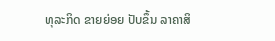ທຸລະກິດ ຂາຍຍ່ອຍ ປັບຂຶ້ນ ລາຄາສິ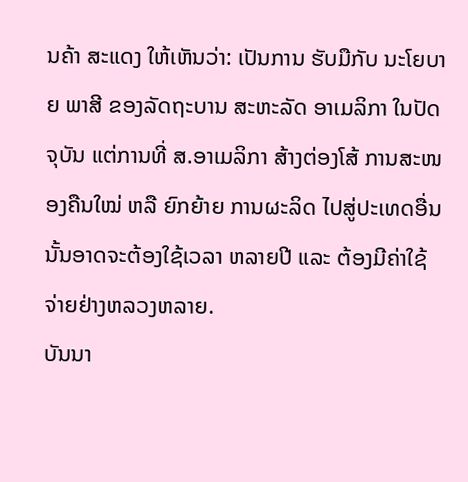ນຄ້າ ສະແດງ ໃຫ້ເຫັນວ່າ: ເປັນການ ຮັບມືກັບ ນະໂຍບາຍ ພາສີ ຂອງລັດຖະບານ ສະຫະລັດ ອາເມລິກາ ໃນປັດຈຸບັນ ແຕ່ການທີ່ ສ.ອາເມລິກາ ສ້າງຕ່ອງໂສ້ ການສະໜອງຄືນໃໝ່ ຫລື ຍົກຍ້າຍ ການຜະລິດ ໄປສູ່ປະເທດອື່ນນັ້ນອາດຈະຕ້ອງໃຊ້ເວລາ ຫລາຍປີ ແລະ ຕ້ອງມີຄ່າໃຊ້ຈ່າຍຢ່າງຫລວງຫລາຍ.
ບັນນາ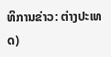ທິການຂ່າວ: ຕ່າງປະເທດ)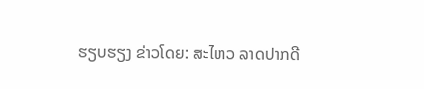ຮຽບຮຽງ ຂ່າວໂດຍ: ສະໄຫວ ລາດປາກດີ